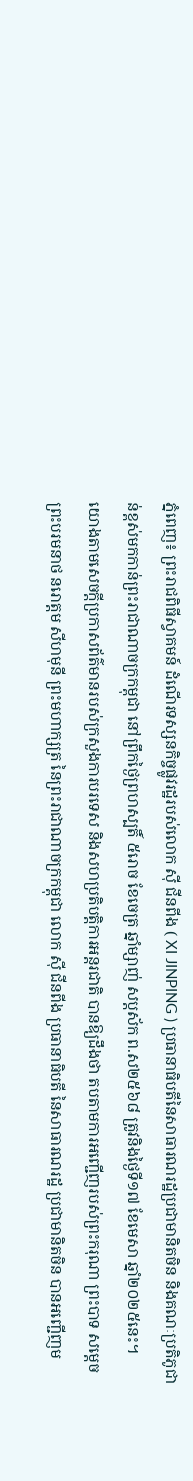ភ្នំពេញ៖ ព្រះរាជពិធីស្វាគមន៍ ដំណើរទស្សនកិច្ចផ្លូវរដ្ឋរបស់លោក ស៊ី ជីនពីង ( XI JINPING ) ប្រធានាធិបតីនៃសាធារណរដ្ឋប្រជាមានិតចិន និងគណៈប្រតិភូជាន់ខ្ពស់មកកាន់ព្រះរាជាណាចក្រកម្ពុជា នៅព្រឹកថ្ងៃព្រហស្បតិ៍ ៥រោច ខែចេត្រ ឆ្នាំម្សាញ់ សប្តស័ក ព.ស២៥៦៨ ត្រូវនិងថ្ងៃទី១៧ ខែមេសា ឆ្នាំ២០២៥នេះ។
យោងតាមសេចក្ដីប្រកាសព័ត៌មានរបស់ក្រសួងការបរទេស និងសហប្រតិបត្តិការអន្តរជាតិ បានឱ្យដឹងថា តបតាមការអញ្ជើញរបស់ព្រះករុណា ព្រះបាទ សម្តេចព្រះបរមនាថ នរោត្តម សីហមុនី ព្រះមហាក្សត្រ នៃព្រះរាជាណាចក្រកម្ពុជា លោក ស៊ី ជីនពីង ប្រធានាធិបតី នៃសាធារណរដ្ឋ ប្រជាមានិតចិន បានអញ្ជើញម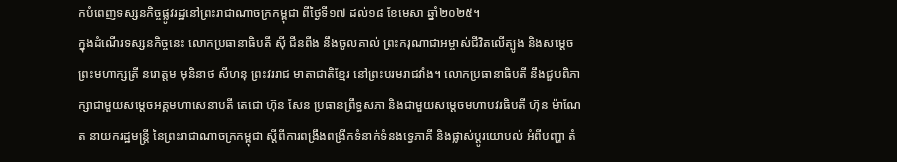កបំពេញទស្សនកិច្ចផ្លូវរដ្ឋនៅព្រះរាជាណាចក្រកម្ពុជា ពីថ្ងៃទី១៧ ដល់១៨ ខែមេសា ឆ្នាំ២០២៥។
ក្នុងដំណើរទស្សនកិច្ចនេះ លោកប្រធានាធិបតី ស៊ី ជីនពីង នឹងចូលគាល់ ព្រះករុណាជាអម្ចាស់ជីវិតលើត្បូង និងសម្តេចព្រះមហាក្សត្រី នរោត្តម មុនិនាថ សីហនុ ព្រះវររាជ មាតាជាតិខ្មែរ នៅព្រះបរមរាជវាំង។ លោកប្រធានាធិបតី នឹងជួបពិភាក្សាជាមួយសម្តេចអគ្គមហាសេនាបតី តេជោ ហ៊ុន សែន ប្រធានព្រឹទ្ធសភា និងជាមួយសម្តេចមហាបវរធិបតី ហ៊ុន ម៉ាណែត នាយករដ្ឋមន្ត្រី នៃព្រះរាជាណាចក្រកម្ពុជា ស្តីពីការពង្រឹងពង្រីកទំនាក់ទំនងទ្វេភាគី និងផ្លាស់ប្តូរយោបល់ អំពីបញ្ហា តំ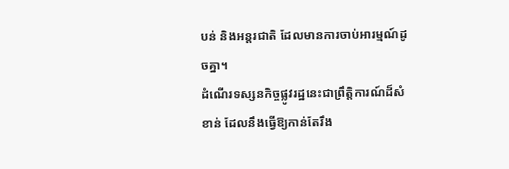បន់ និងអន្តរជាតិ ដែលមានការចាប់អារម្មណ៍ដូចគ្នា។
ដំណើរទស្សនកិច្ចផ្លូវរដ្ឋនេះជាព្រឹត្តិការណ៍ដ៏សំខាន់ ដែលនឹងធ្វើឱ្យកាន់តែរឹង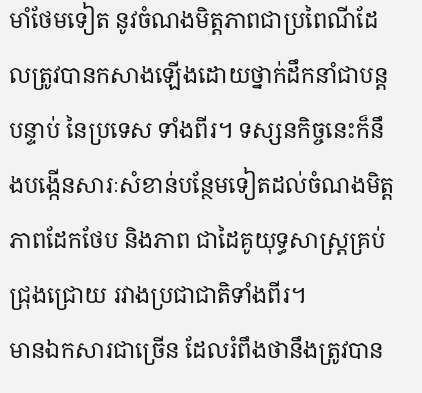មាំថែមទៀត នូវចំណងមិត្តភាពជាប្រពៃណីដែលត្រូវបានកសាងឡើងដោយថ្នាក់ដឹកនាំជាបន្តបន្ទាប់ នៃប្រទេស ទាំងពីរ។ ទស្សនកិច្ចនេះក៏នឹងបង្កើនសារៈសំខាន់បន្ថែមទៀតដល់ចំណងមិត្តភាពដែកថែប និងភាព ជាដៃគូយុទ្ធសាស្ត្រគ្រប់ជ្រុងជ្រោយ រវាងប្រជាជាតិទាំងពីរ។
មានឯកសារជាច្រើន ដែលរំពឹងថានឹងត្រូវបាន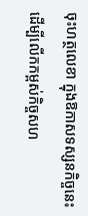ចុះហត្ថលេខា ក្នុងឱកាសទស្សនកិច្ចនេះ ដើម្បីលើកកម្ពស់កិច្ចសហ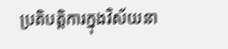ប្រតិបត្តិការក្នុងវិស័យនា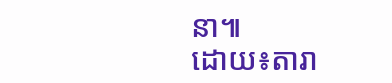នា៕
ដោយ៖តារា